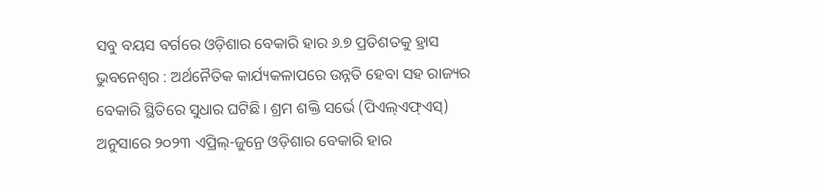ସବୁ ବୟସ ବର୍ଗରେ ଓଡ଼ିଶାର ବେକାରି ହାର ୬.୭ ପ୍ରତିଶତକୁ ହ୍ରାସ
ଭୁବନେଶ୍ବର : ଅର୍ଥନୈତିକ କାର୍ଯ୍ୟକଳାପରେ ଉନ୍ନତି ହେବା ସହ ରାଜ୍ୟର ବେକାରି ସ୍ଥିତିରେ ସୁଧାର ଘଟିଛି। ଶ୍ରମ ଶକ୍ତି ସର୍ଭେ (ପିଏଲ୍ଏଫ୍ଏସ୍) ଅନୁସାରେ ୨୦୨୩ ଏପ୍ରିଲ୍-ଜୁନ୍ରେ ଓଡ଼ିଶାର ବେକାରି ହାର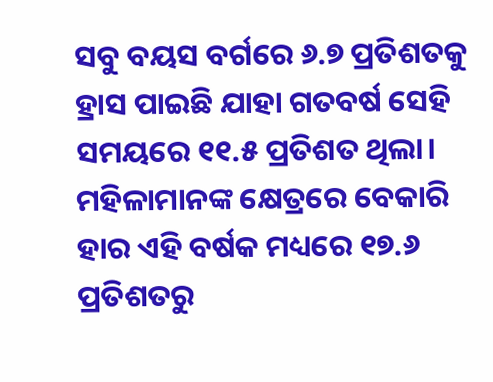ସବୁ ବୟସ ବର୍ଗରେ ୬.୭ ପ୍ରତିଶତକୁ ହ୍ରାସ ପାଇଛି ଯାହା ଗତବର୍ଷ ସେହି ସମୟରେ ୧୧.୫ ପ୍ରତିଶତ ଥିଲା। ମହିଳାମାନଙ୍କ କ୍ଷେତ୍ରରେ ବେକାରି ହାର ଏହି ବର୍ଷକ ମଧ୍ୟରେ ୧୭.୬ ପ୍ରତିଶତରୁ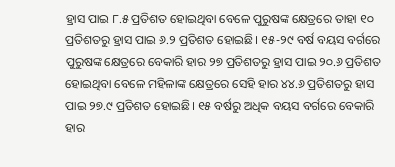ହ୍ରାସ ପାଇ ୮.୫ ପ୍ରତିଶତ ହୋଇଥିବା ବେଳେ ପୁରୁଷଙ୍କ କ୍ଷେତ୍ରରେ ତାହା ୧୦ ପ୍ରତିଶତରୁ ହ୍ରାସ ପାଇ ୬.୨ ପ୍ରତିଶତ ହୋଇଛି। ୧୫-୨୯ ବର୍ଷ ବୟସ ବର୍ଗରେ ପୁରୁଷଙ୍କ କ୍ଷେତ୍ରରେ ବେକାରି ହାର ୨୭ ପ୍ରତିଶତରୁ ହ୍ରାସ ପାଇ ୨୦.୬ ପ୍ରତିଶତ ହୋଇଥିବା ବେଳେ ମହିଳାଙ୍କ କ୍ଷେତ୍ରରେ ସେହି ହାର ୪୪.୬ ପ୍ରତିଶତରୁ ହାସ ପାଇ ୨୭.୯ ପ୍ରତିଶତ ହୋଇଛି। ୧୫ ବର୍ଷରୁ ଅଧିକ ବୟସ ବର୍ଗରେ ବେକାରି ହାର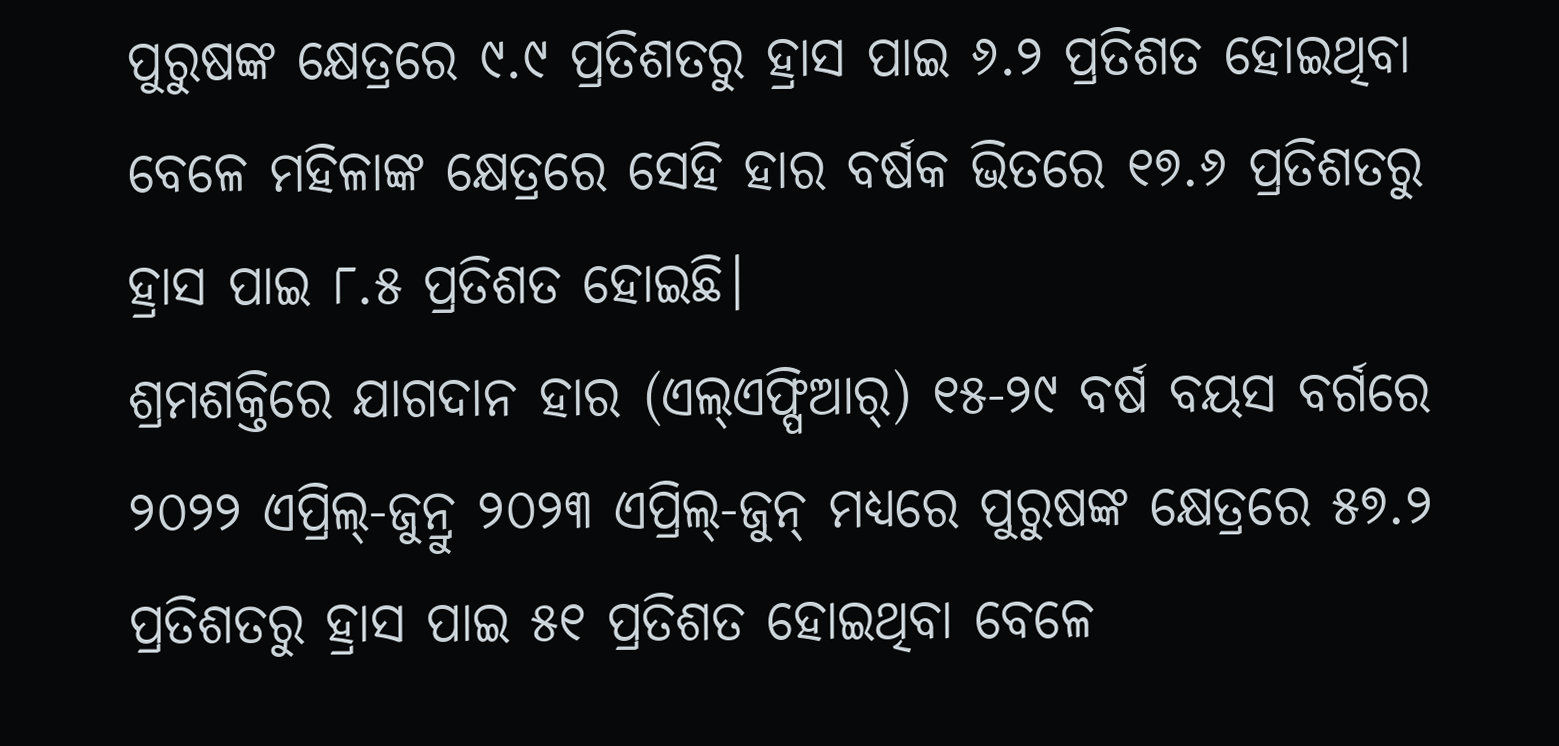ପୁରୁଷଙ୍କ କ୍ଷେତ୍ରରେ ୯.୯ ପ୍ରତିଶତରୁ ହ୍ରାସ ପାଇ ୬.୨ ପ୍ରତିଶତ ହୋଇଥିବା ବେଳେ ମହିଳାଙ୍କ କ୍ଷେତ୍ରରେ ସେହି ହାର ବର୍ଷକ ଭିତରେ ୧୭.୬ ପ୍ରତିଶତରୁ ହ୍ରାସ ପାଇ ୮.୫ ପ୍ରତିଶତ ହୋଇଛି।
ଶ୍ରମଶକ୍ତିରେ ଯାଗଦାନ ହାର (ଏଲ୍ଏଫ୍ପିଆର୍) ୧୫-୨୯ ବର୍ଷ ବୟସ ବର୍ଗରେ ୨୦୨୨ ଏପ୍ରିଲ୍-ଜୁନ୍ରୁ ୨୦୨୩ ଏପ୍ରିଲ୍-ଜୁନ୍ ମଧ୍ୟରେ ପୁରୁଷଙ୍କ କ୍ଷେତ୍ରରେ ୫୭.୨ ପ୍ରତିଶତରୁ ହ୍ରାସ ପାଇ ୫୧ ପ୍ରତିଶତ ହୋଇଥିବା ବେଳେ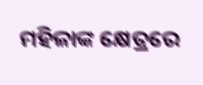ମହିଳାଙ୍କ କ୍ଷେତ୍ରରେ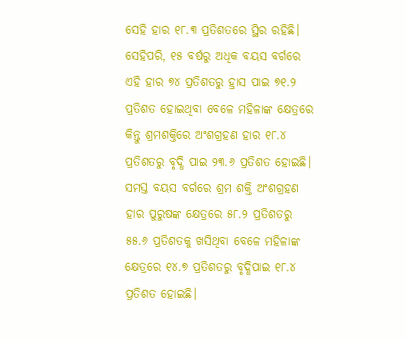ସେହି ହାର ୧୮.୩ ପ୍ରତିଶତରେ ସ୍ଥିର ରହିଛି। ସେହିପରି, ୧୫ ବର୍ଷରୁ ଅଧିକ ବୟସ ବର୍ଗରେ ଏହି ହାର ୭୪ ପ୍ରତିଶତରୁ ହ୍ରାସ ପାଇ ୭୧.୨ ପ୍ରତିଶତ ହୋଇଥିବା ବେଳେ ମହିଳାଙ୍କ କ୍ଷେତ୍ରରେ କିନ୍ତୁ ଶ୍ରମଶକ୍ତିରେ ଅଂଶଗ୍ରହଣ ହାର ୧୮.୪ ପ୍ରତିଶତରୁ ବୃଦ୍ଧି ପାଇ ୨୩.୬ ପ୍ରତିଶତ ହୋଇଛି। ସମସ୍ତ ବୟସ ବର୍ଗରେ ଶ୍ରମ ଶକ୍ତି ଅଂଶଗ୍ରହଣ ହାର ପୁରୁଷଙ୍କ କ୍ଷେତ୍ରରେ ୫୮.୨ ପ୍ରତିଶତରୁ ୫୫.୬ ପ୍ରତିଶତକୁ ଖସିଥିବା ବେଳେ ମହିଳାଙ୍କ କ୍ଷେତ୍ରରେ ୧୪.୭ ପ୍ରତିଶତରୁ ବୃଦ୍ଧିପାଇ ୧୮.୪ ପ୍ରତିଶତ ହୋଇଛି।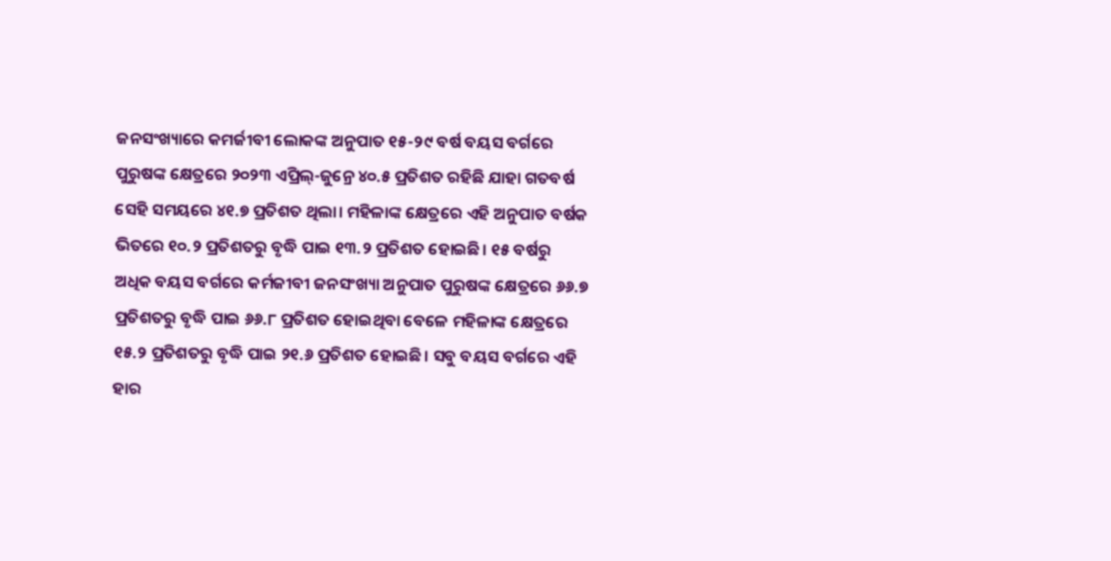ଜନସଂଖ୍ୟାରେ କମର୍ଜୀବୀ ଲୋକଙ୍କ ଅନୁପାତ ୧୫-୨୯ ବର୍ଷ ବୟସ ବର୍ଗରେ ପୁରୁଷଙ୍କ କ୍ଷେତ୍ରରେ ୨୦୨୩ ଏପ୍ରିଲ୍-ଜୁନ୍ରେ ୪୦.୫ ପ୍ରତିଶତ ରହିଛି ଯାହା ଗତବର୍ଷ ସେହି ସମୟରେ ୪୧.୭ ପ୍ରତିଶତ ଥିଲା। ମହିଳାଙ୍କ କ୍ଷେତ୍ରରେ ଏହି ଅନୁପାତ ବର୍ଷକ ଭିତରେ ୧୦.୨ ପ୍ରତିଶତରୁ ବୃଦ୍ଧି ପାଇ ୧୩.୨ ପ୍ରତିଶତ ହୋଇଛି। ୧୫ ବର୍ଷରୁ ଅଧିକ ବୟସ ବର୍ଗରେ କର୍ମଜୀବୀ ଜନସଂଖ୍ୟା ଅନୁପାତ ପୁରୁଷଙ୍କ କ୍ଷେତ୍ରରେ ୬୬.୭ ପ୍ରତିଶତରୁ ବୃଦ୍ଧି ପାଇ ୬୬.୮ ପ୍ରତିଶତ ହୋଇଥିବା ବେଳେ ମହିଳାଙ୍କ କ୍ଷେତ୍ରରେ ୧୫.୨ ପ୍ରତିଶତରୁ ବୃଦ୍ଧି ପାଇ ୨୧.୬ ପ୍ରତିଶତ ହୋଇଛି। ସବୁ ବୟସ ବର୍ଗରେ ଏହି ହାର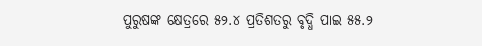ପୁରୁଷଙ୍କ କ୍ଷେତ୍ରରେ ୫୨.୪ ପ୍ରତିଶତରୁ ବୃଦ୍ଧି ପାଇ ୫୫.୨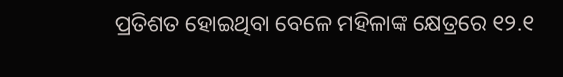ପ୍ରତିଶତ ହୋଇଥିବା ବେଳେ ମହିଳାଙ୍କ କ୍ଷେତ୍ରରେ ୧୨.୧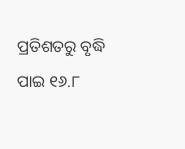ପ୍ରତିଶତରୁ ବୃଦ୍ଧି ପାଇ ୧୬.୮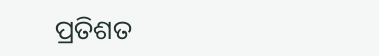ପ୍ରତିଶତ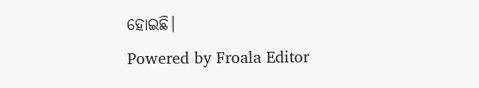ହୋଇଛି।
Powered by Froala Editor